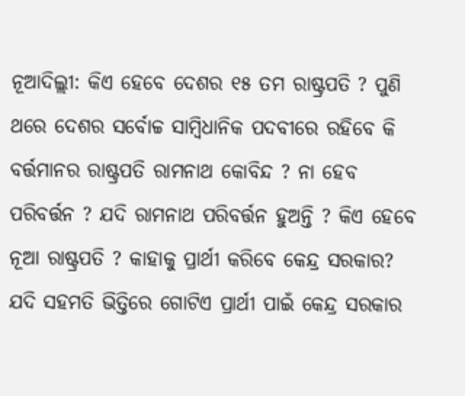ନୂଆଦିଲ୍ଲୀ: କିଏ ହେବେ ଦେଶର ୧୫ ତମ ରାଷ୍ଟ୍ରପତି ? ପୁଣି ଥରେ ଦେଶର ସର୍ବୋଚ୍ଚ ସାମ୍ବିଧାନିକ ପଦବୀରେ ରହିବେ କି ବର୍ତ୍ତମାନର ରାଷ୍ଟ୍ରପତି ରାମନାଥ କୋବିନ୍ଦ ? ନା ହେବ ପରିବର୍ତ୍ତନ ? ଯଦି ରାମନାଥ ପରିବର୍ତ୍ତନ ହୁଅନ୍ତି ? କିଏ ହେବେ ନୂଆ ରାଷ୍ଟ୍ରପତି ? କାହାକୁ ପ୍ରାର୍ଥୀ କରିବେ କେନ୍ଦ୍ର ସରକାର? ଯଦି ସହମତି ଭିତ୍ତିରେ ଗୋଟିଏ ପ୍ରାର୍ଥୀ ପାଇଁ କେନ୍ଦ୍ର ସରକାର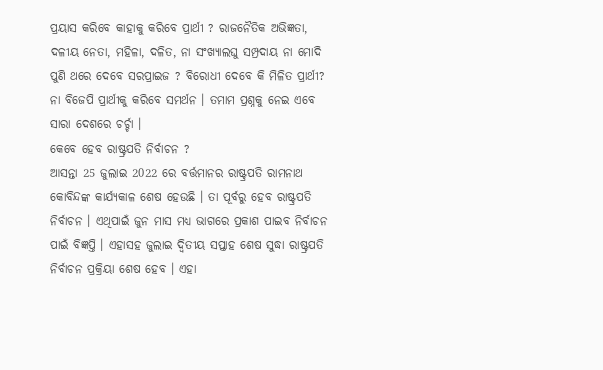ପ୍ରୟାସ କରିବେ କାହାକୁ କରିବେ ପ୍ରାର୍ଥୀ ? ରାଜନୈତିକ ଅଭିଜ୍ଞତା, ଦଳୀୟ ନେତା, ମହିଳା, ଦଳିତ, ନା ସଂଖ୍ୟାଲଘୁ ସମ୍ପ୍ରଦାୟ ନା ମୋଦି ପୁଣି ଥରେ ଦେବେ ସରପ୍ରାଇଜ ? ବିରୋଧୀ ଦେବେ କି ମିଳିତ ପ୍ରାର୍ଥୀ? ନା ବିଜେପି ପ୍ରାର୍ଥୀକୁ କରିବେ ସମର୍ଥନ । ତମାମ ପ୍ରଶ୍ନକୁ ନେଇ ଏବେ ସାରା ଦେଶରେ ଚର୍ଚ୍ଚା ।
କେବେ ହେବ ରାଷ୍ଟ୍ରପତି ନିର୍ବାଚନ ?
ଆସନ୍ତା 25 ଜୁଲାଇ 2022 ରେ ବର୍ତ୍ତମାନର ରାଷ୍ଟ୍ରପତି ରାମନାଥ କୋବିନ୍ଦଙ୍କ କାର୍ଯ୍ୟକାଳ ଶେଷ ହେଉଛି । ତା ପୂର୍ବରୁ ହେବ ରାଷ୍ଟ୍ରପତି ନିର୍ବାଚନ । ଏଥିପାଇଁ ଜୁନ ମାସ ମଧ୍ୟ ଭାଗରେ ପ୍ରକାଶ ପାଇବ ନିର୍ବାଚନ ପାଇଁ ବିଜ୍ଞପ୍ତି । ଏହାସହ ଜୁଲାଇ ଦ୍ବିତୀୟ ସପ୍ତାହ ଶେଷ ସୁଦ୍ଧା ରାଷ୍ଟ୍ରପତି ନିର୍ବାଚନ ପ୍ରକ୍ରିୟା ଶେଷ ହେବ । ଏହା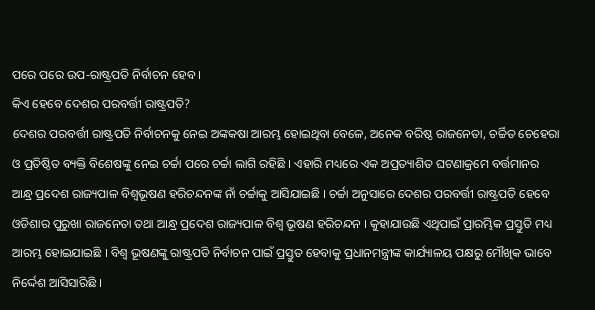ପରେ ପରେ ଉପ-ରାଷ୍ଟ୍ରପତି ନିର୍ବାଚନ ହେବ ।
କିଏ ହେବେ ଦେଶର ପରବର୍ତ୍ତୀ ରାଷ୍ଟ୍ରପତି?
ଦେଶର ପରବର୍ତ୍ତୀ ରାଷ୍ଟ୍ରପତି ନିର୍ବାଚନକୁ ନେଇ ଅଙ୍କକଷା ଆରମ୍ଭ ହୋଇଥିବା ବେଳେ, ଅନେକ ବରିଷ୍ଠ ରାଜନେତା, ଚର୍ଚ୍ଚିତ ଚେହେରା ଓ ପ୍ରତିଷ୍ଠିତ ବ୍ୟକ୍ତି ବିଶେଷଙ୍କୁ ନେଇ ଚର୍ଚ୍ଚା ପରେ ଚର୍ଚ୍ଚା ଲାଗି ରହିଛି । ଏହାରି ମଧ୍ୟରେ ଏକ ଅପ୍ରତ୍ୟାଶିତ ଘଟଣାକ୍ରମେ ବର୍ତ୍ତମାନର ଆନ୍ଧ୍ର ପ୍ରଦେଶ ରାଜ୍ୟପାଳ ବିଶ୍ବଭୂଷଣ ହରିଚନ୍ଦନଙ୍କ ନାଁ ଚର୍ଚ୍ଚାକୁ ଆସିଯାଇଛି । ଚର୍ଚ୍ଚା ଅନୁସାରେ ଦେଶର ପରବର୍ତ୍ତୀ ରାଷ୍ଟ୍ରପତି ହେବେ ଓଡିଶାର ପୁରୁଖା ରାଜନେତା ତଥା ଆନ୍ଧ୍ର ପ୍ରଦେଶ ରାଜ୍ୟପାଳ ବିଶ୍ବ ଭୂଷଣ ହରିଚନ୍ଦନ । କୁହାଯାଉଛି ଏଥିପାଇଁ ପ୍ରାରମ୍ଭିକ ପ୍ରସ୍ତୁତି ମଧ୍ୟ ଆରମ୍ଭ ହୋଇଯାଇଛି । ବିଶ୍ବ ଭୂଷଣଙ୍କୁ ରାଷ୍ଟ୍ରପତି ନିର୍ବାଚନ ପାଇଁ ପ୍ରସ୍ତୁତ ହେବାକୁ ପ୍ରଧାନମନ୍ତ୍ରୀଙ୍କ କାର୍ଯ୍ୟାଳୟ ପକ୍ଷରୁ ମୌଖିକ ଭାବେ ନିର୍ଦ୍ଦେଶ ଆସିସାରିଛି ।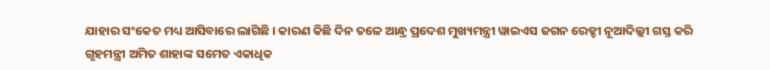ଯାହାର ସଂକେତ ମଧ୍ୟ ଆସିବାରେ ଲାଗିଛି । କାରଣ କିଛି ଦିନ ତଳେ ଆନ୍ଧ୍ର ପ୍ରଦେଶ ମୁଖ୍ୟମନ୍ତ୍ରୀ ୱାଇଏସ ଜଗନ ରେଡ୍ଡୀ ନୂଆଦିଲ୍ଲୀ ଗସ୍ତ କରି ଗୃହମନ୍ତ୍ରୀ ଅମିତ ଶାହାଙ୍କ ସମେତ ଏକାଧିକ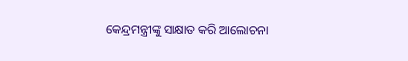କେନ୍ଦ୍ରମନ୍ତ୍ରୀଙ୍କୁ ସାକ୍ଷାତ କରି ଆଲୋଚନା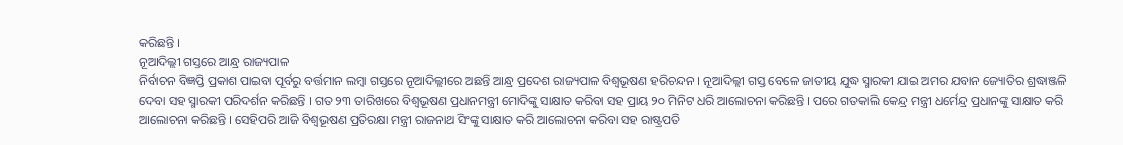କରିଛନ୍ତି ।
ନୂଆଦିଲ୍ଲୀ ଗସ୍ତରେ ଆନ୍ଧ୍ର ରାଜ୍ୟପାଳ
ନିର୍ବାଚନ ବିଜ୍ଞପ୍ତି ପ୍ରକାଶ ପାଇବା ପୂର୍ବରୁ ବର୍ତ୍ତମାନ ଲମ୍ବା ଗସ୍ତରେ ନୂଆଦିଲ୍ଲୀରେ ଅଛନ୍ତି ଆନ୍ଧ୍ର ପ୍ରଦେଶ ରାଜ୍ୟପାଳ ବିଶ୍ବଭୂଷଣ ହରିଚନ୍ଦନ । ନୂଆଦିଲ୍ଲୀ ଗସ୍ତ ବେଳେ ଜାତୀୟ ଯୁଦ୍ଧ ସ୍ମାରକୀ ଯାଇ ଅମର ଯବାନ ଜ୍ୟୋତିର ଶ୍ରଦ୍ଧାଞ୍ଜଳି ଦେବା ସହ ସ୍ମାରକୀ ପରିଦର୍ଶନ କରିଛନ୍ତି । ଗତ ୨୩ ତାରିଖରେ ବିଶ୍ବଭୂଷଣ ପ୍ରଧାନମନ୍ତ୍ରୀ ମୋଦିଙ୍କୁ ସାକ୍ଷାତ କରିବା ସହ ପ୍ରାୟ ୨୦ ମିନିଟ ଧରି ଆଲୋଚନା କରିଛନ୍ତି । ପରେ ଗତକାଲି କେନ୍ଦ୍ର ମନ୍ତ୍ରୀ ଧର୍ମେନ୍ଦ୍ର ପ୍ରଧାନଙ୍କୁ ସାକ୍ଷାତ କରି ଆଲୋଚନା କରିଛନ୍ତି । ସେହିପରି ଆଜି ବିଶ୍ବଭୂଷଣ ପ୍ରତିରକ୍ଷା ମନ୍ତ୍ରୀ ରାଜନାଥ ସିଂଙ୍କୁ ସାକ୍ଷାତ କରି ଆଲୋଚନା କରିବା ସହ ରାଷ୍ଟ୍ରପତି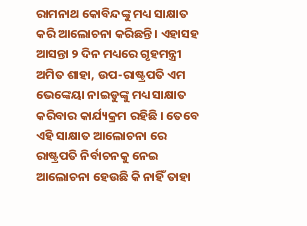ରାମନାଥ କୋବିନ୍ଦଙ୍କୁ ମଧ୍ୟ ସାକ୍ଷାତ କରି ଆଲୋଚନା କରିଛନ୍ତି । ଏହାସହ ଆସନ୍ତା ୨ ଦିନ ମଧ୍ୟରେ ଗୃହମନ୍ତ୍ରୀ ଅମିତ ଶାହା, ଉପ-ରାଷ୍ଟ୍ରପତି ଏମ ଭେଙ୍କେୟା ନାଇଡୁଙ୍କୁ ମଧ୍ୟ ସାକ୍ଷାତ କରିବାର କାର୍ଯ୍ୟକ୍ରମ ରହିଛି । ତେବେ ଏହି ସାକ୍ଷାତ ଆଲୋଚନା ରେ ରାଷ୍ଟ୍ରପତି ନିର୍ବାଚନକୁ ନେଇ ଆଲୋଚନା ହେଉଛି କି ନାହିଁ ତାହା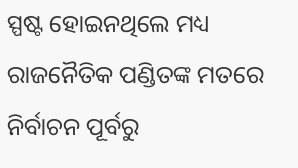ସ୍ପଷ୍ଟ ହୋଇନଥିଲେ ମଧ୍ୟ ରାଜନୈତିକ ପଣ୍ଡିତଙ୍କ ମତରେ ନିର୍ବାଚନ ପୂର୍ବରୁ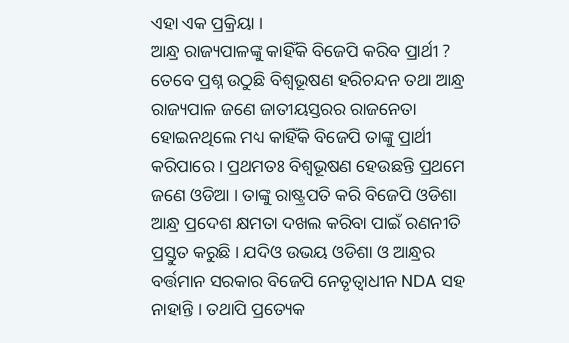ଏହା ଏକ ପ୍ରକ୍ରିୟା ।
ଆନ୍ଧ୍ର ରାଜ୍ୟପାଳଙ୍କୁ କାହିଁକି ବିଜେପି କରିବ ପ୍ରାର୍ଥୀ ?
ତେବେ ପ୍ରଶ୍ନ ଉଠୁଛି ବିଶ୍ବଭୂଷଣ ହରିଚନ୍ଦନ ତଥା ଆନ୍ଧ୍ର ରାଜ୍ୟପାଳ ଜଣେ ଜାତୀୟସ୍ତରର ରାଜନେତା ହୋଇନଥିଲେ ମଧ୍ୟ କାହିଁକି ବିଜେପି ତାଙ୍କୁ ପ୍ରାର୍ଥୀ କରିପାରେ । ପ୍ରଥମତଃ ବିଶ୍ବଭୂଷଣ ହେଉଛନ୍ତି ପ୍ରଥମେ ଜଣେ ଓଡିଆ । ତାଙ୍କୁ ରାଷ୍ଟ୍ରପତି କରି ବିଜେପି ଓଡିଶା ଆନ୍ଧ୍ର ପ୍ରଦେଶ କ୍ଷମତା ଦଖଲ କରିବା ପାଇଁ ରଣନୀତି ପ୍ରସ୍ତୁତ କରୁଛି । ଯଦିଓ ଉଭୟ ଓଡିଶା ଓ ଆନ୍ଧ୍ରର ବର୍ତ୍ତମାନ ସରକାର ବିଜେପି ନେତୃତ୍ବାଧୀନ NDA ସହ ନାହାନ୍ତି । ତଥାପି ପ୍ରତ୍ୟେକ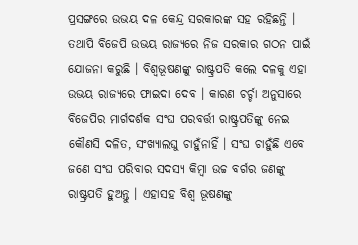ପ୍ରସଙ୍ଗରେ ଉଭୟ ଦଳ କେନ୍ଦ୍ର ସରକାରଙ୍କ ସହ ରହିଛନ୍ତି । ତଥାପି ବିଜେପି ଉଭୟ ରାଜ୍ୟରେ ନିଜ ସରକାର ଗଠନ ପାଇଁ ଯୋଜନା କରୁଛି । ବିଶ୍ବଭୂଷଣଙ୍କୁ ରାଷ୍ଟ୍ରପତି କଲେ ଦଳକୁ ଏହା ଉଭୟ ରାଜ୍ୟରେ ଫାଇଦା ଦେବ । କାରଣ ଚର୍ଚ୍ଚା ଅନୁସାରେ ବିଜେପିର ମାର୍ଗଦର୍ଶକ ସଂଘ ପରବର୍ତ୍ତୀ ରାଷ୍ଟ୍ରପତିଙ୍କୁ ନେଇ କୌଣସି ଦଳିତ, ସଂଖ୍ୟାଲଘୁ ଚାହୁଁନାହିଁ । ସଂଘ ଚାହୁଁଛି ଏବେ ଜଣେ ସଂଘ ପରିବାର ସଦସ୍ୟ କିମ୍ବା ଉଚ୍ଚ ବର୍ଗର ଜଣଙ୍କୁ ରାଷ୍ଟ୍ରପତି ହୁଅନ୍ତୁ । ଏହାସହ ବିଶ୍ବ ଭୂଷଣଙ୍କୁ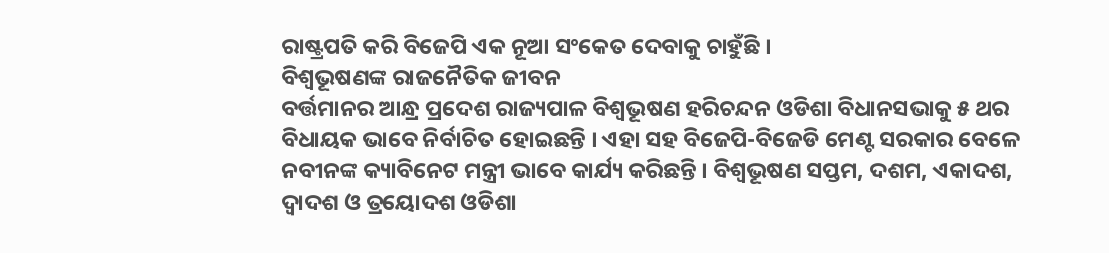ରାଷ୍ଟ୍ରପତି କରି ବିଜେପି ଏକ ନୂଆ ସଂକେତ ଦେବାକୁ ଚାହୁଁଛି ।
ବିଶ୍ବଭୂଷଣଙ୍କ ରାଜନୈତିକ ଜୀବନ
ବର୍ତ୍ତମାନର ଆନ୍ଧ୍ର ପ୍ରଦେଶ ରାଜ୍ୟପାଳ ବିଶ୍ବଭୂଷଣ ହରିଚନ୍ଦନ ଓଡିଶା ବିଧାନସଭାକୁ ୫ ଥର ବିଧାୟକ ଭାବେ ନିର୍ବାଚିତ ହୋଇଛନ୍ତି । ଏହା ସହ ବିଜେପି-ବିଜେଡି ମେଣ୍ଟ ସରକାର ବେଳେ ନବୀନଙ୍କ କ୍ୟାବିନେଟ ମନ୍ତ୍ରୀ ଭାବେ କାର୍ଯ୍ୟ କରିଛନ୍ତି । ବିଶ୍ବଭୂଷଣ ସପ୍ତମ, ଦଶମ, ଏକାଦଶ, ଦ୍ବାଦଶ ଓ ତ୍ରୟୋଦଶ ଓଡିଶା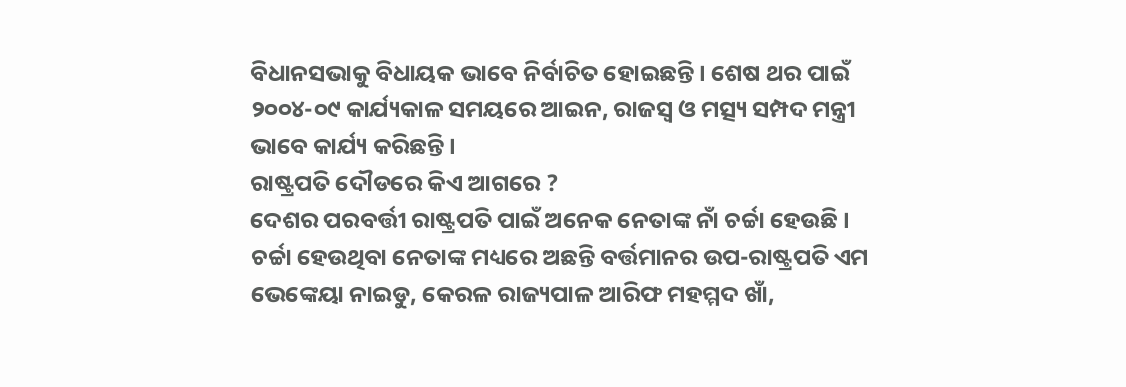ବିଧାନସଭାକୁ ବିଧାୟକ ଭାବେ ନିର୍ବାଚିତ ହୋଇଛନ୍ତି । ଶେଷ ଥର ପାଇଁ ୨୦୦୪-୦୯ କାର୍ଯ୍ୟକାଳ ସମୟରେ ଆଇନ, ରାଜସ୍ବ ଓ ମତ୍ସ୍ୟ ସମ୍ପଦ ମନ୍ତ୍ରୀ ଭାବେ କାର୍ଯ୍ୟ କରିଛନ୍ତି ।
ରାଷ୍ଟ୍ରପତି ଦୌଡରେ କିଏ ଆଗରେ ?
ଦେଶର ପରବର୍ତ୍ତୀ ରାଷ୍ଟ୍ରପତି ପାଇଁ ଅନେକ ନେତାଙ୍କ ନାଁ ଚର୍ଚ୍ଚା ହେଉଛି । ଚର୍ଚ୍ଚା ହେଉଥିବା ନେତାଙ୍କ ମଧ୍ୟରେ ଅଛନ୍ତି ବର୍ତ୍ତମାନର ଉପ-ରାଷ୍ଟ୍ରପତି ଏମ ଭେଙ୍କେୟା ନାଇଡୁ, କେରଳ ରାଜ୍ୟପାଳ ଆରିଫ ମହମ୍ମଦ ଖାଁ,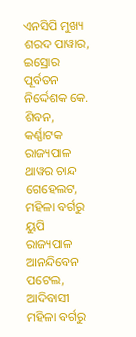ଏନସିପି ମୁଖ୍ୟ ଶରଦ ପାୱାର, ଇସ୍ରୋର ପୂର୍ବତନ ନିର୍ଦ୍ଦେଶକ କେ. ଶିବନ, କର୍ଣ୍ଣାଟକ ରାଜ୍ୟପାଳ ଥାୱର ଚାନ୍ଦ ଗେହେଲଟ, ମହିଳା ବର୍ଗରୁ ୟୁପି ରାଜ୍ୟପାଳ ଆନନ୍ଦିବେନ ପଟେଲ, ଆଦିବାସୀ ମହିଳା ବର୍ଗରୁ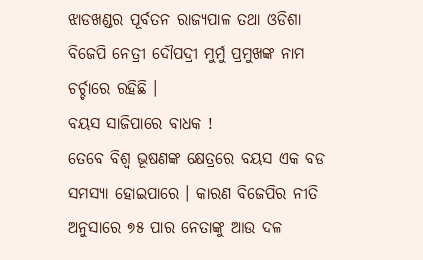ଝାଡଖଣ୍ଡର ପୂର୍ବତନ ରାଜ୍ୟପାଳ ତଥା ଓଡିଶା ବିଜେପି ନେତ୍ରୀ ଦୌପଦ୍ରୀ ମୁର୍ମୁ ପ୍ରମୁଖଙ୍କ ନାମ ଚର୍ଚ୍ଚାରେ ରହିଛି ।
ବୟସ ସାଜିପାରେ ବାଧକ !
ତେବେ ବିଶ୍ବ ଭୂଷଣଙ୍କ କ୍ଷେତ୍ରରେ ବୟସ ଏକ ବଡ ସମସ୍ୟା ହୋଇପାରେ । କାରଣ ବିଜେପିର ନୀତି ଅନୁସାରେ ୭୫ ପାର ନେତାଙ୍କୁ ଆଉ ଦଳ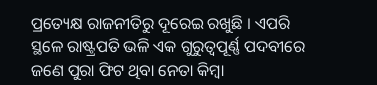ପ୍ରତ୍ୟେକ୍ଷ ରାଜନୀତିରୁ ଦୂରେଇ ରଖୁଛି । ଏପରି ସ୍ଥଳେ ରାଷ୍ଟ୍ରପତି ଭଳି ଏକ ଗୁରୁତ୍ବପୂର୍ଣ୍ଣ ପଦବୀରେ ଜଣେ ପୁରା ଫିଟ ଥିବା ନେତା କିମ୍ବା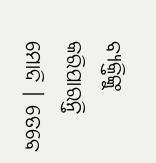ବ୍ୟକ୍ତିଙ୍କୁ କରିପାରନ୍ତି ମୋଦି । ତେବେ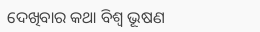ଦେଖିବାର କଥା ବିଶ୍ବ ଭୂଷଣ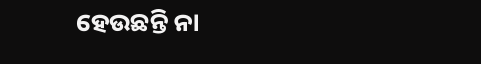ହେଉଛନ୍ତି ନା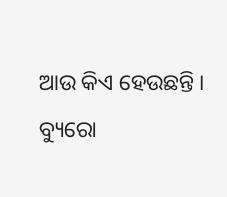ଆଉ କିଏ ହେଉଛନ୍ତି ।
ବ୍ୟୁରୋ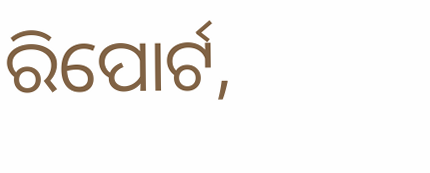ରିପୋର୍ଟ,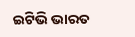ଇଟିଭି ଭାରତ